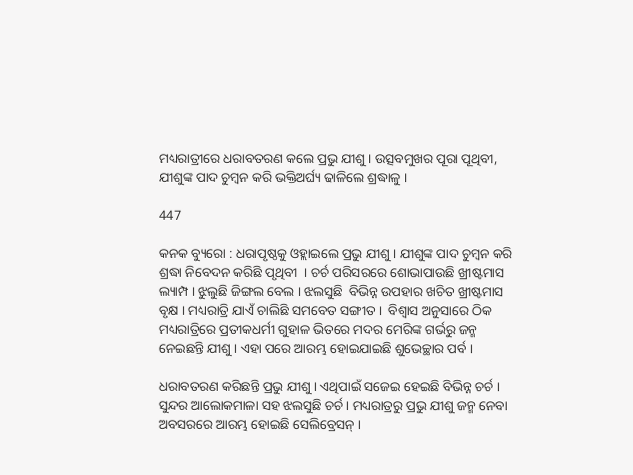ମଧ୍ୟରାତ୍ରୀରେ ଧରାବତରଣ କଲେ ପ୍ରଭୁ ଯୀଶୁ । ଉତ୍ସବମୁଖର ପୂରା ପୂଥିବୀ, ଯୀଶୁଙ୍କ ପାଦ ଚୁମ୍ବନ କରି ଭକ୍ତିଅର୍ଘ୍ୟ ଢାଳିଲେ ଶ୍ରଦ୍ଧାଳୁ ।

447

କନକ ବ୍ୟୁରୋ : ଧରାପୃଷ୍ଠକୁ ଓହ୍ଲାଇଲେ ପ୍ରଭୁ ଯୀଶୁ । ଯୀଶୁଙ୍କ ପାଦ ଚୁମ୍ବନ କରି ଶ୍ରଦ୍ଧା ନିବେଦନ କରିଛି ପୃଥିବୀ  । ଚର୍ଚ ପରିସରରେ ଶୋଭାପାଉଛି ଖ୍ରୀଷ୍ଟମାସ ଲ୍ୟାମ୍ପ । ଝୁଲୁଛି ଜିଙ୍ଗଲ ବେଲ । ଝଲସୁଛି  ବିଭିନ୍ନ ଉପହାର ଖଚିତ ଖ୍ରୀଷ୍ଟମାସ ବୃକ୍ଷ । ମଧ୍ୟରାତ୍ରି ଯାଏଁ ଚାଲିଛି ସମବେତ ସଙ୍ଗୀତ ।  ବିଶ୍ୱାସ ଅନୁସାରେ ଠିକ ମଧ୍ୟରାତ୍ରିରେ ପ୍ରତୀକଧର୍ମୀ ଗୁହାଳ ଭିତରେ ମଦର ମେରିଙ୍କ ଗର୍ଭରୁ ଜନ୍ମ ନେଇଛନ୍ତି ଯୀଶୁ । ଏହା ପରେ ଆରମ୍ଭ ହୋଇଯାଇଛି ଶୁଭେଚ୍ଛାର ପର୍ବ ।

ଧରାବତରଣ କରିଛନ୍ତି ପ୍ରଭୁ ଯୀଶୁ । ଏଥିପାଇଁ ସଜେଇ ହେଇଛି ବିଭିନ୍ନ ଚର୍ଚ । ସୁନ୍ଦର ଆଲୋକମାଳା ସହ ଝଲସୁଛି ଚର୍ଚ । ମଧ୍ୟରାତ୍ରରୁ ପ୍ରଭୁ ଯୀଶୁ ଜନ୍ମ ନେବା ଅବସରରେ ଆରମ୍ଭ ହୋଇଛି ସେଲିବ୍ରେସନ୍ ।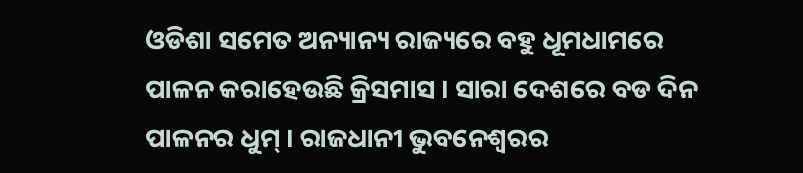ଓଡିଶା ସମେତ ଅନ୍ୟାନ୍ୟ ରାଜ୍ୟରେ ବହୁ ଧୂମଧାମରେ ପାଳନ କରାହେଉଛି କ୍ରିସମାସ । ସାରା ଦେଶରେ ବଡ ଦିନ ପାଳନର ଧୁମ୍ । ରାଜଧାନୀ ଭୁବନେଶ୍ୱରର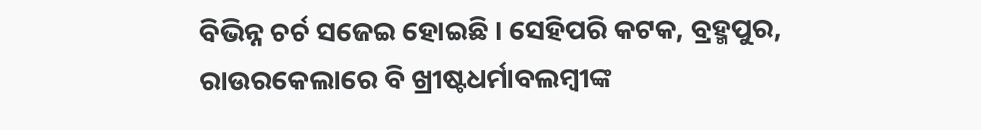ବିଭିନ୍ନ ଚର୍ଚ ସଜେଇ ହୋଇଛି । ସେହିପରି କଟକ, ବ୍ରହ୍ମପୁର, ରାଉରକେଲାରେ ବି ଖ୍ରୀଷ୍ଟଧର୍ମାବଲମ୍ବୀଙ୍କ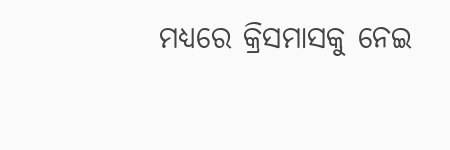ମଧ୍ୟରେ କ୍ରିସମାସକୁ ନେଇ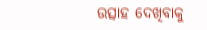ଉତ୍ସାହ ଦେଖିବାକୁ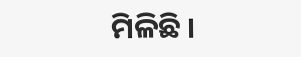ମିଳିଛି ।